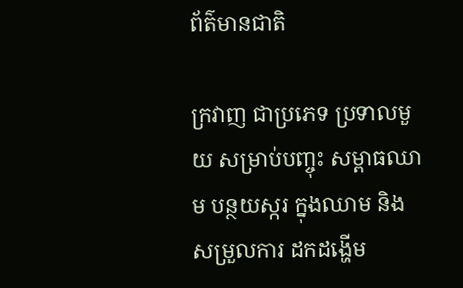ព័ត៌មានជាតិ

ក្រវាញ ជាប្រភេទ ប្រទាលមួយ សម្រាប់បញ្ចុះ សម្ពាធឈាម បន្ថយស្ករ ក្នុងឈាម និងសម្រួលការ ដកដង្ហើម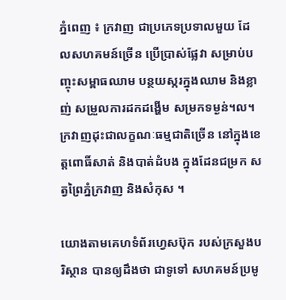ភ្នំពេញ ៖ ក្រវាញ ជាប្រភេទប្រទាលមួយ ដែលសហគមន៍ច្រើន ប្រើប្រាស់ផ្លែវា សម្រាប់បញ្ចុះសម្ពាធឈាម បន្ថយស្ករក្នុងឈាម និងខ្លាញ់ សម្រួលការដកដង្ហើម សម្រកទម្ងន់។ល។ក្រវាញដុះជាលក្ខណៈធម្មជាតិច្រើន នៅក្នុងខេត្តពោធិ៍សាត់ និងបាត់ដំបង ក្នុងដែនជម្រក សត្វព្រៃភ្នំក្រវាញ និងសំកុស ។

យោងតាមគេហទំព័រហ្វេសប៊ុក របស់ក្រសួងបរិស្ថាន បានឲ្យដឹងថា ជាទូទៅ សហគមន៍ប្រមូ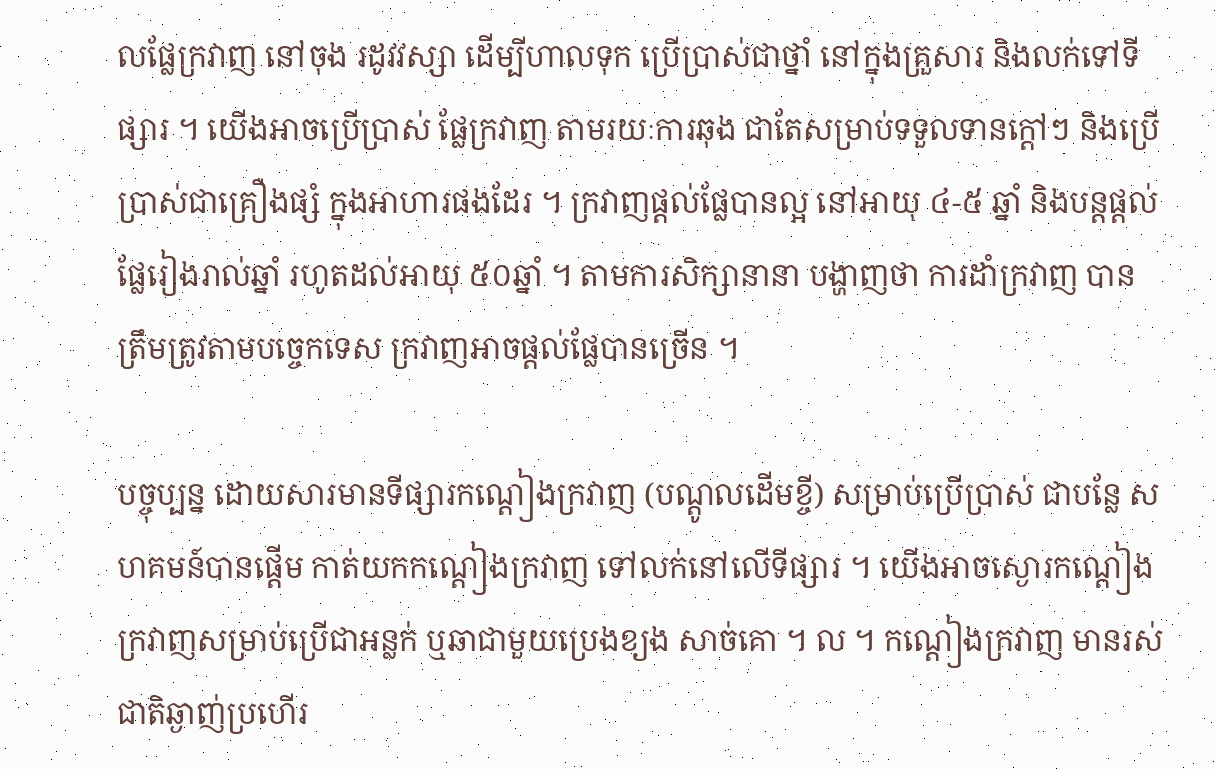លផ្លែក្រវាញ នៅចុង រដូវវស្សា ដើម្បីហាលទុក ប្រើប្រាស់ជាថ្នាំ នៅក្នុងគ្រួសារ និងលក់ទៅទីផ្សារ ។ យើងអាចប្រើប្រាស់ ផ្លែក្រវាញ តាមរយៈការឆុង ជាតែសម្រាប់ទទួលទានក្តៅៗ និងប្រើប្រាស់ជាគ្រឿងផ្សំ ក្នុងអាហារផងដែរ ។ ក្រវាញផ្តល់ផ្លែបានល្អ នៅអាយុ ៤-៥ ឆ្នាំ និងបន្តផ្តល់ផ្លែរៀងរាល់ឆ្នាំ រហូតដល់អាយុ ៥០ឆ្នាំ ។ តាមការសិក្សានានា បង្ហាញថា ការដាំក្រវាញ បានត្រឹមត្រូវតាមបច្ចេកទេស ក្រវាញអាចផ្តល់ផ្លែបានច្រើន ។

បច្ចុប្បន្ន ដោយសារមានទីផ្សារកណ្តៀងក្រវាញ (បណ្តូលដើមខ្ចី) សម្រាប់ប្រើប្រាស់ ជាបន្លែ សហគមន៍បានផ្តើម កាត់យកកណ្តៀងក្រវាញ ទៅលក់នៅលើទីផ្សារ ។ យើងអាចស្ងោរកណ្តៀងក្រវាញសម្រាប់ប្រើជាអន្លក់ ឬឆាជាមួយប្រេងខ្យង សាច់គោ ។ ល ។ កណ្តៀងក្រវាញ មានរស់ជាតិឆ្ងាញ់ប្រហើរ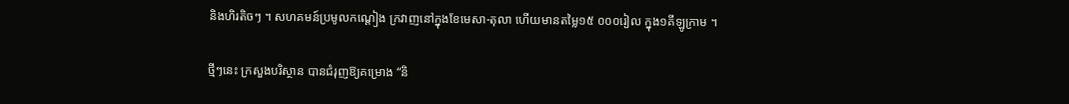និងហិរតិចៗ ។ សហគមន៍ប្រមូលកណ្តៀង ក្រវាញនៅក្នុងខែមេសា-តុលា ហើយមានតម្លៃ១៥ ០០០រៀល ក្នុង១គីឡូក្រាម ។

ថ្មីៗនេះ ក្រសួងបរិស្ថាន បានជំរុញឱ្យគម្រោង “និ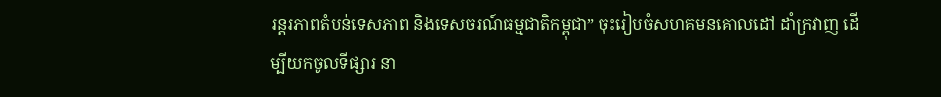រន្តរភាពតំបន់ទេសភាព និងទេសចរណ៍ធម្មជាតិកម្ពុជា” ចុះរៀបចំសហគមនគោលដៅ ដាំក្រវាញ ដើម្បីយកចូលទីផ្សារ នា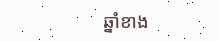ឆ្នាំខាង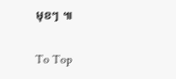មុខៗ ៕

To Top